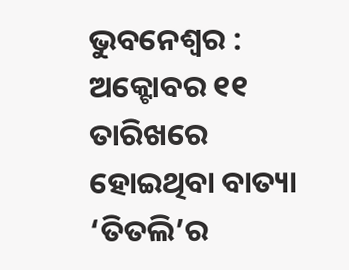ଭୁବନେଶ୍ୱର : ଅକ୍ଟୋବର ୧୧ ତାରିଖରେ ହୋଇଥିବା ବାତ୍ୟା ‘ତିତଲି’ର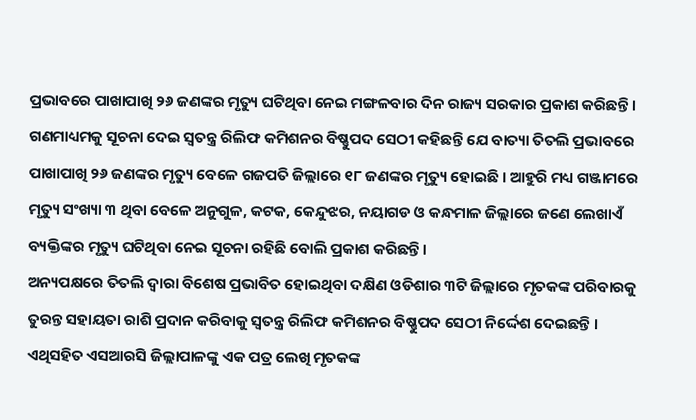ପ୍ରଭାବରେ ପାଖାପାଖି ୨୬ ଜଣଙ୍କର ମୃତ୍ୟୁ ଘଟିଥିବା ନେଇ ମଙ୍ଗଳବାର ଦିନ ରାଜ୍ୟ ସରକାର ପ୍ରକାଶ କରିଛନ୍ତି ।
ଗଣମାଧ୍ୟମକୁ ସୂଚନା ଦେଇ ସ୍ୱତନ୍ତ୍ର ରିଲିଫ କମିଶନର ବିଷ୍ଣୁପଦ ସେଠୀ କହିଛନ୍ତି ଯେ ବାତ୍ୟା ତିତଲି ପ୍ରଭାବରେ ପାଖାପାଖି ୨୬ ଜଣଙ୍କର ମୃତ୍ୟୁ ବେଳେ ଗଜପତି ଜିଲ୍ଲାରେ ୧୮ ଜଣଙ୍କର ମୃତ୍ୟୁ ହୋଇଛି । ଆହୁରି ମଧ୍ୟ ଗଞ୍ଜାମରେ ମୃତ୍ୟୁ ସଂଖ୍ୟା ୩ ଥିବା ବେଳେ ଅନୁଗୁଳ, କଟକ, କେନ୍ଦୁଝର, ନୟାଗଡ ଓ କନ୍ଧମାଳ ଜିଲ୍ଲାରେ ଜଣେ ଲେଖାଏଁ ବ୍ୟକ୍ତିଙ୍କର ମୃତ୍ୟୁ ଘଟିଥିବା ନେଇ ସୂଚନା ରହିଛି ବୋଲି ପ୍ରକାଶ କରିଛନ୍ତି ।
ଅନ୍ୟପକ୍ଷରେ ତିତଲି ଦ୍ୱାରା ବିଶେଷ ପ୍ରଭାବିତ ହୋଇଥିବା ଦକ୍ଷିଣ ଓଡିଶାର ୩ଟି ଜିଲ୍ଲାରେ ମୃତକଙ୍କ ପରିବାରକୁ ତୁରନ୍ତ ସହାୟତା ରାଶି ପ୍ରଦାନ କରିବାକୁ ସ୍ୱତନ୍ତ୍ର ରିଲିଫ କମିଶନର ବିଷ୍ଣୁପଦ ସେଠୀ ନିର୍ଦ୍ଦେଶ ଦେଇଛନ୍ତି ।
ଏଥିସହିତ ଏସଆରସି ଜିଲ୍ଲାପାଳଙ୍କୁ ଏକ ପତ୍ର ଲେଖି ମୃତକଙ୍କ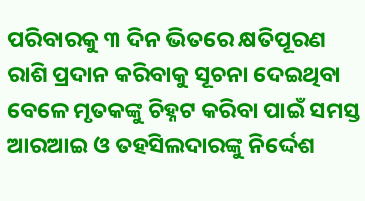ପରିବାରକୁ ୩ ଦିନ ଭିତରେ କ୍ଷତିପୂରଣ ରାଶି ପ୍ରଦାନ କରିବାକୁ ସୂଚନା ଦେଇଥିବା ବେଳେ ମୃତକଙ୍କୁ ଚିହ୍ନଟ କରିବା ପାଇଁ ସମସ୍ତ ଆରଆଇ ଓ ତହସିଲଦାରଙ୍କୁ ନିର୍ଦ୍ଦେଶ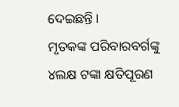ଦେଇଛନ୍ତି ।
ମୃତକଙ୍କ ପରିବାରବର୍ଗଙ୍କୁ ୪ଲକ୍ଷ ଟଙ୍କା କ୍ଷତିପୂରଣ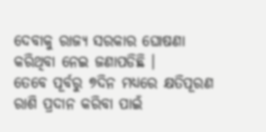ଦେବାକୁ ରାଜ୍ୟ ସରକାର ଘୋଷଣା କରିଥିବା ନେଇ ଜଣାପଡିଛି ।
ତେବେ ପୂର୍ବରୁ ୭ଦିନ ମଧ୍ୟରେ କ୍ଷତିପୂରଣ ରାଶି ପ୍ରଦାନ କରିବା ପାଇଁ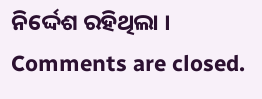ନିର୍ଦ୍ଦେଶ ରହିଥିଲା ।
Comments are closed.